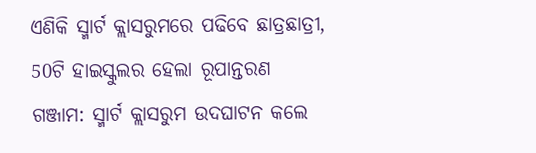ଏଣିକି ସ୍ମାର୍ଟ କ୍ଲାସରୁମରେ ପଢିବେ ଛାତ୍ରଛାତ୍ରୀ, 50ଟି ହାଇସ୍କୁଲର ହେଲା ରୂପାନ୍ତରଣ
ଗଞ୍ଜାମ: ସ୍ମାର୍ଟ କ୍ଲାସରୁମ ଉଦଘାଟନ କଲେ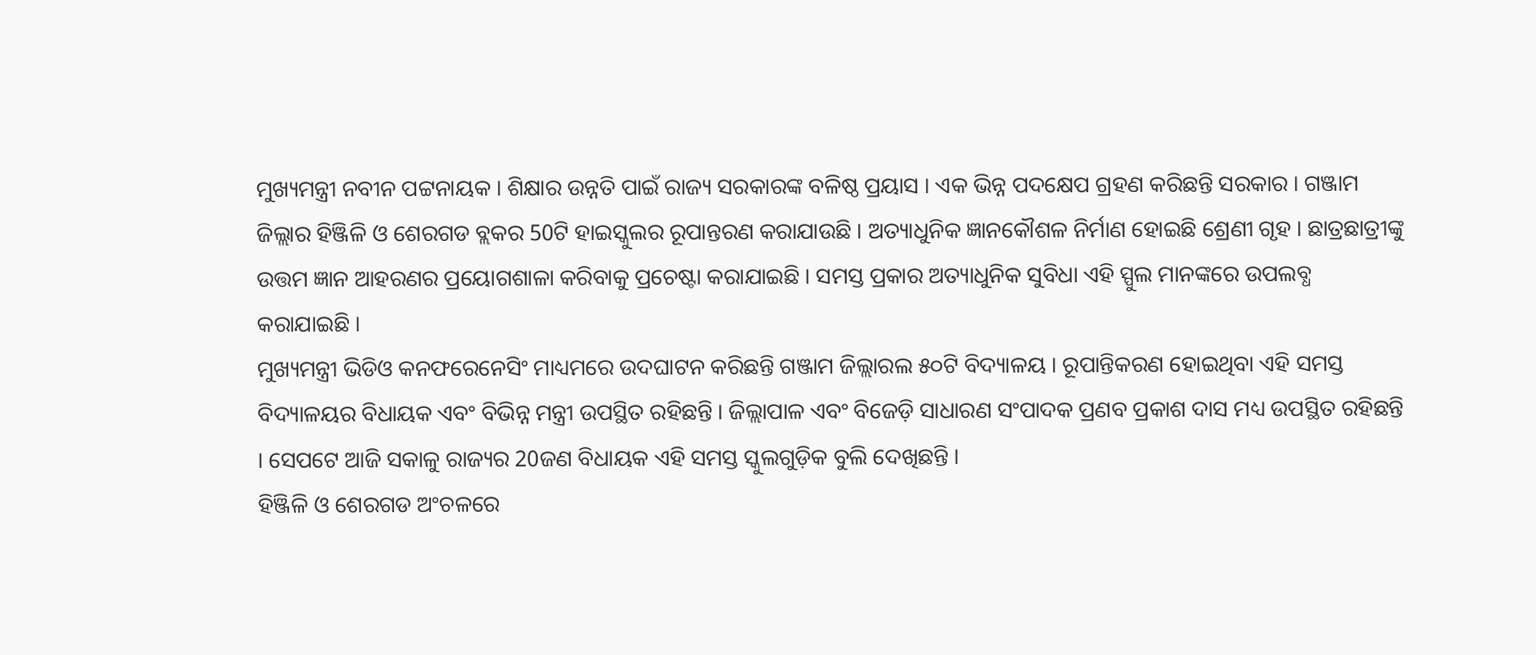ମୁଖ୍ୟମନ୍ତ୍ରୀ ନବୀନ ପଟ୍ଟନାୟକ । ଶିକ୍ଷାର ଉନ୍ନତି ପାଇଁ ରାଜ୍ୟ ସରକାରଙ୍କ ବଳିଷ୍ଠ ପ୍ରୟାସ । ଏକ ଭିନ୍ନ ପଦକ୍ଷେପ ଗ୍ରହଣ କରିଛନ୍ତି ସରକାର । ଗଞ୍ଜାମ ଜିଲ୍ଲାର ହିଞ୍ଜିଳି ଓ ଶେରଗଡ ବ୍ଲକର 50ଟି ହାଇସ୍କୁଲର ରୂପାନ୍ତରଣ କରାଯାଉଛି । ଅତ୍ୟାଧୁନିକ ଜ୍ଞାନକୌଶଳ ନିର୍ମାଣ ହୋଇଛି ଶ୍ରେଣୀ ଗୃହ । ଛାତ୍ରଛାତ୍ରୀଙ୍କୁ ଉତ୍ତମ ଜ୍ଞାନ ଆହରଣର ପ୍ରୟୋଗଶାଳା କରିବାକୁ ପ୍ରଚେଷ୍ଟା କରାଯାଇଛି । ସମସ୍ତ ପ୍ରକାର ଅତ୍ୟାଧୁନିକ ସୁବିଧା ଏହି ସ୍ପୁଲ ମାନଙ୍କରେ ଉପଲବ୍ଧ କରାଯାଇଛି ।
ମୁଖ୍ୟମନ୍ତ୍ରୀ ଭିଡିଓ କନଫରେନେସିଂ ମାଧ୍ୟମରେ ଉଦଘାଟନ କରିଛନ୍ତି ଗଞ୍ଜାମ ଜିଲ୍ଲାରଲ ୫୦ଟି ବିଦ୍ୟାଳୟ । ରୂପାନ୍ତିକରଣ ହୋଇଥିବା ଏହି ସମସ୍ତ ବିଦ୍ୟାଳୟର ବିଧାୟକ ଏବଂ ବିଭିନ୍ନ ମନ୍ତ୍ରୀ ଉପସ୍ଥିତ ରହିଛନ୍ତି । ଜିଲ୍ଲାପାଳ ଏବଂ ବିଜେଡ଼ି ସାଧାରଣ ସଂପାଦକ ପ୍ରଣବ ପ୍ରକାଶ ଦାସ ମଧ୍ୟ ଉପସ୍ଥିତ ରହିଛନ୍ତି । ସେପଟେ ଆଜି ସକାଳୁ ରାଜ୍ୟର 20ଜଣ ବିଧାୟକ ଏହି ସମସ୍ତ ସ୍କୁଲଗୁଡ଼ିକ ବୁଲି ଦେଖିଛନ୍ତି ।
ହିଞ୍ଜିଳି ଓ ଶେରଗଡ ଅଂଚଳରେ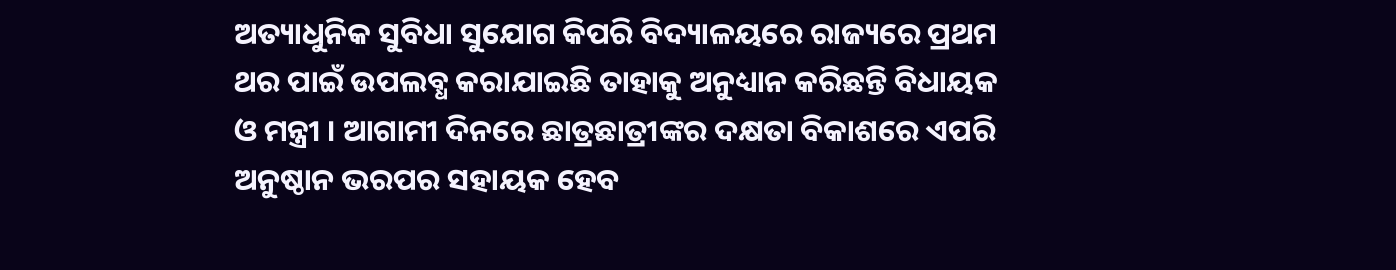ଅତ୍ୟାଧୁନିକ ସୁବିଧା ସୁଯୋଗ କିପରି ବିଦ୍ୟାଳୟରେ ରାଜ୍ୟରେ ପ୍ରଥମ ଥର ପାଇଁ ଉପଲବ୍ଧ କରାଯାଇଛି ତାହାକୁ ଅନୁଧ୍ୟାନ କରିଛନ୍ତି ବିଧାୟକ ଓ ମନ୍ତ୍ରୀ । ଆଗାମୀ ଦିନରେ ଛାତ୍ରଛାତ୍ରୀଙ୍କର ଦକ୍ଷତା ବିକାଶରେ ଏପରି ଅନୁଷ୍ଠାନ ଭରପର ସହାୟକ ହେବ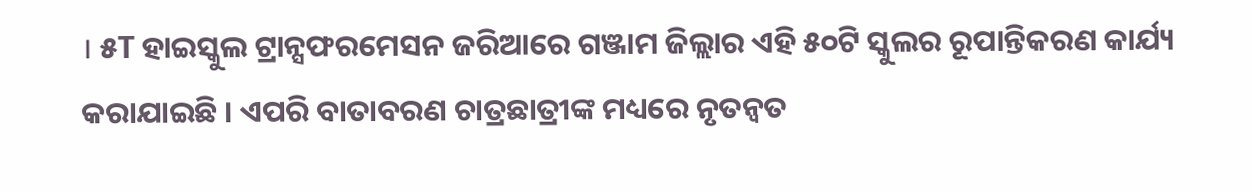। ୫T ହାଇସ୍କୁଲ ଟ୍ରାନ୍ସଫରମେସନ ଜରିଆରେ ଗଞ୍ଜାମ ଜିଲ୍ଲାର ଏହି ୫୦ଟି ସ୍କୁଲର ରୂପାନ୍ତିକରଣ କାର୍ଯ୍ୟ କରାଯାଇଛି । ଏପରି ବାତାବରଣ ଚାତ୍ରଛାତ୍ରୀଙ୍କ ମଧ୍ୟରେ ନୃତନ୍ୱତ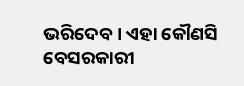ଭରିଦେବ । ଏହା କୌଣସି ବେସରକାରୀ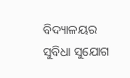ବିଦ୍ୟାଳୟର ସୁବିଧା ସୁଯୋଗ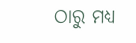ଠାରୁ ମଧ୍ୟ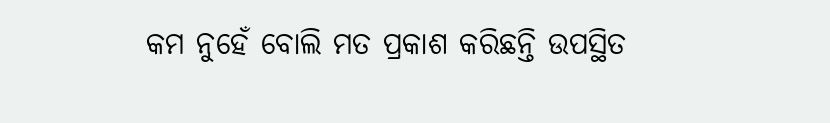କମ ନୁହେଁ ବୋଲି ମତ ପ୍ରକାଶ କରିଛନ୍ତି ଉପସ୍ଥିତ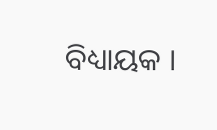ବିଧ୍ୟାୟକ ।